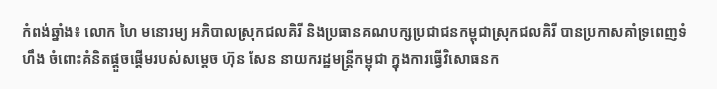កំពង់ឆ្នាំង៖ លោក ហៃ មនោរម្យ អភិបាលស្រុកជលគិរី និងប្រធានគណបក្សប្រជាជនកម្ពុជាស្រុកជលគិរី បានប្រកាសគាំទ្រពេញទំហឹង ចំពោះគំនិតផ្តួចផ្តើមរបស់សម្តេច ហ៊ុន សែន នាយករដ្ឋមន្ត្រីកម្ពុជា ក្នុងការធ្វើវិសោធនក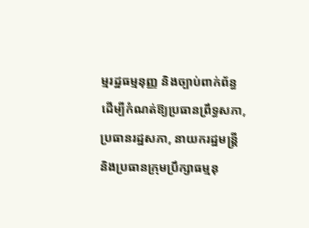ម្មរដ្ឋធម្មនុញ្ញ និងច្បាប់ពាក់ព័ន្ធ ដើម្បីកំណត់ឱ្យប្រធានព្រឹទ្ធសភា, ប្រធានរដ្ឋសភា, នាយករដ្ឋមន្ត្រី និងប្រធានក្រុមប្រឹក្សាធម្មនុ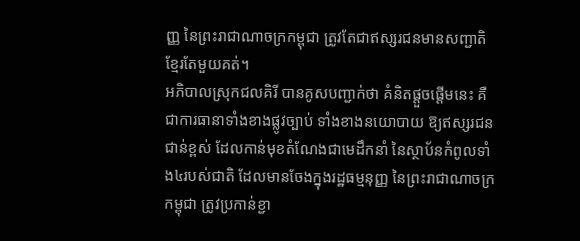ញ្ញ នៃព្រះរាជាណាចក្រកម្ពុជា ត្រូវតែជាឥស្សរជនមានសញ្ជាតិខ្មែរតែមួយគត់។
អភិបាលស្រុកជលគិរី បានគូសបញ្ជាក់ថា គំនិតផ្ដួចផ្ដើមនេះ គឺជាការធានាទាំងខាងផ្លូវច្បាប់ ទាំងខាងនយោបាយ ឱ្យឥស្សរជនជាន់ខ្ពស់ ដែលកាន់មុខតំណែងជាមេដឹកនាំ នៃស្ថាប័នកំពូលទាំង៤របស់ជាតិ ដែលមានចែងក្នុងរដ្ឋធម្មនុញ្ញ នៃព្រះរាជាណាចក្រកម្ពុជា ត្រូវប្រកាន់ខ្ជា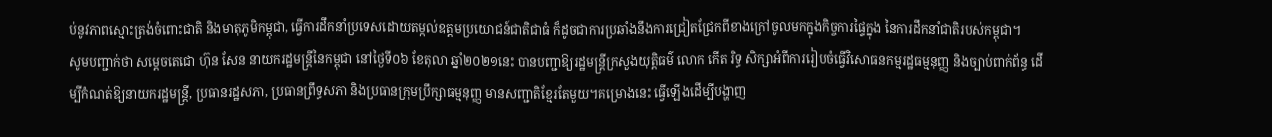ប់នូវភាពស្មោះត្រង់ចំពោះជាតិ និងមាតុភូមិកម្ពុជា, ធ្វើការដឹកនាំប្រទេសដោយតម្កល់ឧត្តមប្រយោជន៍ជាតិជាធំ ក៏ដូចជាការប្រឆាំងនឹងការជ្រៀតជ្រែកពីខាងក្រៅចូលមកក្នុងកិច្ចការផ្ទៃក្នុង នៃការដឹកនាំជាតិរបស់កម្ពុជា។
សូមបញ្ជាក់ថា សម្តេចតេជោ ហ៊ុន សែន នាយករដ្ឋមន្រ្តីនៃកម្ពុជា នៅថ្ងៃទី០៦ ខែតុលា ឆ្នាំ២០២១នេះ បានបញ្ជាឱ្យរដ្ឋមន្រ្តីក្រសួងយុត្តិធម៌ លោក កើត រិទ្ធ សិក្សាអំពីការរៀបចំធ្វើវិសោធនកម្មរដ្ឋធម្មនុញ្ញ និងច្បាប់ពាក់ព័ន្ធ ដើម្បីកំណត់ឱ្យនាយករដ្ឋមន្រ្តី, ប្រធានរដ្ឋសភា, ប្រធានព្រឹទ្ធសភា និងប្រធានក្រុមប្រឹក្សាធម្មនុញ្ញ មានសញ្ជាតិខ្មែរតែមួយ។គម្រោងនេះ ធ្វើឡើងដើម្បីបង្ហាញ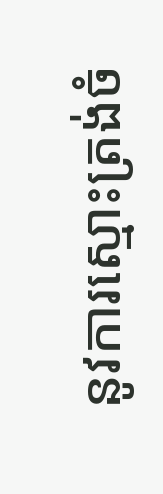នូវការស្មោះត្រង់ចំ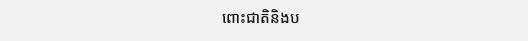ពោះជាតិនិងប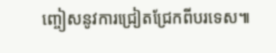ញ្ចៀសនូវការជ្រៀតជ្រែកពីបរទេស៕